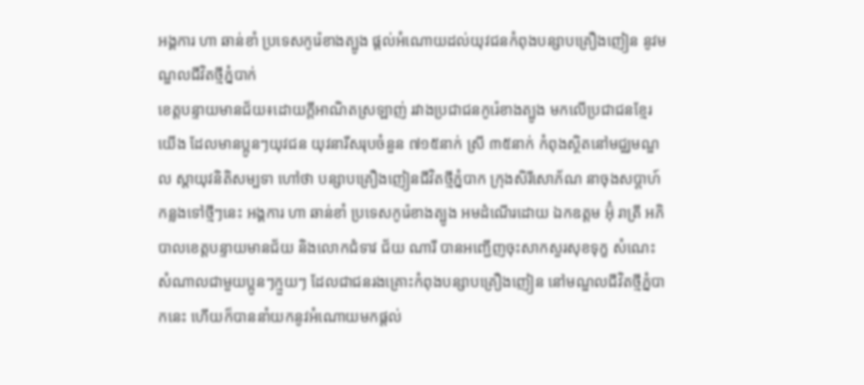អង្គការ ហា ឆាន់ខាំ ប្រទេសកូរ៉េខាងត្បូង ផ្តល់អំណោយដល់យុវជនកំពុងបន្សាបគ្រឿងញៀន នូវមណ្ឌលជីវិតថ្មីភ្នំបាក់
ខេត្តបន្ទាយមានជ័យ៖ដោយក្ដីអាណិតស្រឡាញ់ រវាងប្រជាជនកូរ៉េខាងត្បូង មកលើប្រជាជនខ្មែរយើង ដែលមានប្អូនៗយុវជន យុវនារីសរុបចំនួន ៧១៥នាក់ ស្រី ៣៥នាក់ កំពុងស្ថិតនៅមជ្ឈមណ្ឌល ស្ដាយុវនិតិសម្បទា ហៅថា បន្សាបគ្រឿងញៀនជីវិតថ្មីភ្នំបាក ក្រុងសិរីសោភ័ណ នាចុងសប្តាហ៍កន្លងទៅថ្មីៗនេះ អង្គការ ហា ឆាន់ខាំ ប្រទេសកូរ៉េខាងត្បូង អមដំណើរដោយ ឯកឧត្តម អ៊ុំ រាត្រី អភិបាលខេត្តបន្ទាយមានជ័យ និងលោកជំទាវ ជ័យ ណារី បានអញ្ជើញចុះសាកសួរសុខទុក្ខ សំណេះសំណាលជាមួយប្អូនៗក្មួយៗ ដែលជាជនរងគ្រោះកំពុងបន្សាបគ្រឿងញៀន នៅមណ្ឌលជីវិតថ្មីភ្នំបាកនេះ ហើយក៏បាននាំយកនូវអំណោយមកផ្ដល់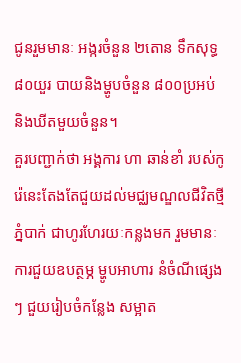ជូនរួមមានៈ អង្ករចំនួន ២តោន ទឹកសុទ្ធ ៨០យួរ បាយនិងម្ហូបចំនួន ៨០០ប្រអប់ និងឃីតមួយចំនួន។
គួរបញ្ជាក់ថា អង្គការ ហា ឆាន់ខាំ របស់កូរ៉េនេះតែងតែជួយដល់មជ្ឈមណ្ឌលជីវិតថ្មីភ្នំបាក់ ជាហូរហែរយៈកន្លងមក រួមមានៈ ការជួយឧបត្ថម្ភ ម្ហូបអាហារ នំចំណីផ្សេងៗ ជួយរៀបចំកន្លែង សម្អាត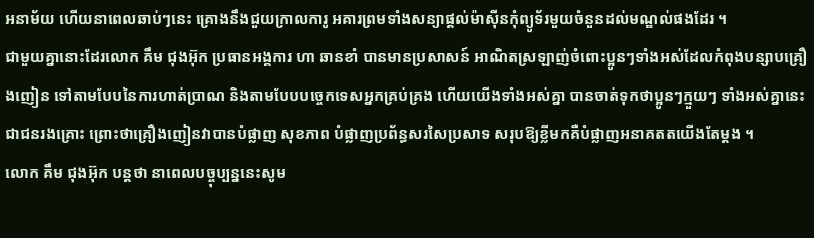អនាម័យ ហើយនាពេលឆាប់ៗនេះ គ្រោងនឹងជួយក្រាលការូ អគារព្រមទាំងសន្យាផ្តល់ម៉ាស៊ីនកុំព្យូទ័រមួយចំនួនដល់មណ្ឌល់ផងដែរ ។
ជាមួយគ្នានោះដែរលោក គឹម ជុងអ៊ុក ប្រធានអង្គការ ហា ឆានខាំ បានមានប្រសាសន៍ អាណិតស្រឡាញ់ចំពោះប្អូនៗទាំងអស់ដែលកំពុងបន្សាបគ្រឿងញៀន ទៅតាមបែបនៃការហាត់ប្រាណ និងតាមបែបបច្ចេកទេសអ្នកគ្រប់គ្រង ហើយយើងទាំងអស់គ្នា បានចាត់ទុកថាប្អូនៗក្មួយៗ ទាំងអស់គ្នានេះជាជនរងគ្រោះ ព្រោះថាគ្រឿងញៀនវាបានបំផ្លាញ សុខភាព បំផ្លាញប្រព័ន្ធសរសៃប្រសាទ សរុបឱ្យខ្លីមកគឺបំផ្លាញអនាគតតយើងតែម្តង ។
លោក គឹម ជុងអ៊ុក បន្តថា នាពេលបច្ចុប្បន្ននេះសូម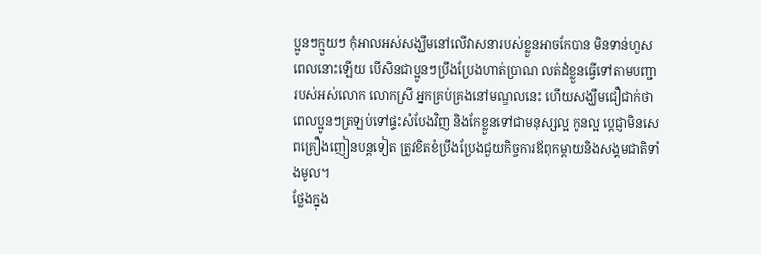ប្អូនៗក្មួយៗ កុំអាលអស់សង្ឃឹមនៅលើវាសនារបស់ខ្លួនអាចកែបាន មិនទាន់ហួសពេលនោះឡើយ បើសិនជាប្អូនៗប្រឹងប្រែងហាត់ប្រាណ លត់ដំខ្លួនធ្វើទៅតាមបញ្ជារបស់អស់លោក លោកស្រី អ្នកគ្រប់គ្រងនៅមណ្ឌលនេះ ហើយសង្ឃឹមជឿជាក់ថា ពេលប្អូនៗត្រឡប់ទៅផ្ទះសំបែងវិញ និងកែខ្លួនទៅជាមនុស្សល្អ កូនល្អ ប្ដេជ្ញាមិនសេពគ្រឿងញៀនបន្តទៀត ត្រូវខិតខំប្រឹងប្រែងជួយកិច្ចការឪពុកម្ដាយនិងសង្គមជាតិទាំងមូល។
ថ្លែងក្នុង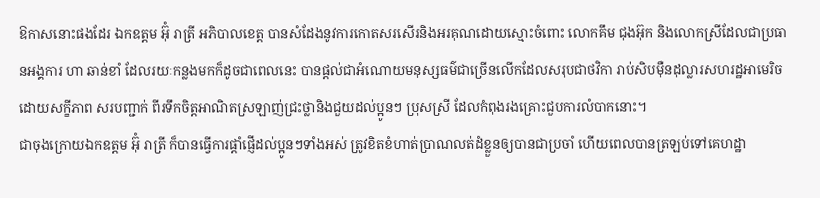ឱកាសនោះផងដែរ ឯកឧត្តម អ៊ុំ រាត្រី អភិបាលខេត្ត បានសំដែងនូវការកោតសរសើរនិងអរគុណដោយស្មោះចំពោះ លោកគឹម ជុងអ៊ុក និងលោកស្រីដែលជាប្រធានអង្គការ ហា ឆាន់ខាំ ដែលរយៈកន្លងមកក៏ដូចជាពេលនេះ បានផ្ដល់ជាអំណោយមនុស្សធម៌ជាច្រើនលើកដែលសរុបជាថវិកា រាប់សិបម៉ឺនដុល្លារសហរដ្ឋអាមេរិច ដោយសក្ខីភាព សរបញ្ជាក់ ពីរទឹកចិត្តអាណិតស្រឡាញ់ជ្រះថ្លានិងជួយដល់ប្អូនៗ ប្រុសស្រី ដែលកំពុងរងគ្រោះជួបការលំបាកនោះ។
ជាចុងក្រោយឯកឧត្តម អ៊ុំ រាត្រី ក៏បានធ្វើការផ្ដាំផ្ញើដល់ប្អូនៗទាំងអស់ ត្រូវខិតខំហាត់ប្រាណលត់ដំខ្លួនឲ្យបានជាប្រចាំ ហើយពេលបានត្រឡប់ទៅគេហដ្ឋា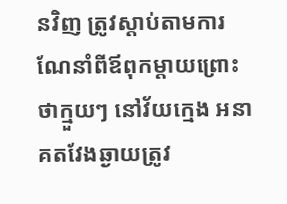នវិញ ត្រូវស្ដាប់តាមការណែនាំពីឪពុកម្ដាយព្រោះថាក្មួយៗ នៅវ័យក្មេង អនាគតវែងឆ្ងាយត្រូវ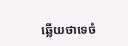ឆ្លើយថាទេចំ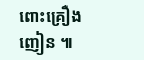ពោះគ្រឿងញៀន ៕